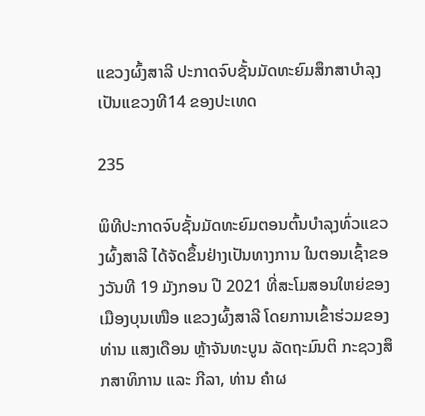ແຂວງຜົ້ງສາລີ ປະກາດຈົບຊັ້ນມັດທະຍົມສຶກສາບຳລຸງ ເປັນແຂວງທີ14 ຂອງປະເທດ

235

ພິທີປະກາດຈົບຊັ້ນມັດທະຍົມຕອນຕົ້ນບຳລຸງທົ່ວແຂວງຜົ້ງສາລີ ໄດ້ຈັດຂຶ້ນຢ່າງເປັນທາງການ ໃນຕອນເຊົ້າຂອງວັນທີ 19 ມັງກອນ ປີ 2021 ທີ່ສະໂມສອນໃຫຍ່ຂອງເມືອງບຸນເໜືອ ແຂວງຜົ້ງສາລີ ໂດຍການເຂົ້າຮ່ວມຂອງທ່ານ ແສງເດືອນ ຫຼ້າຈັນທະບູນ ລັດຖະມົນຕິ ກະຊວງສຶກສາທິການ ແລະ ກີລາ, ທ່ານ ຄຳຜ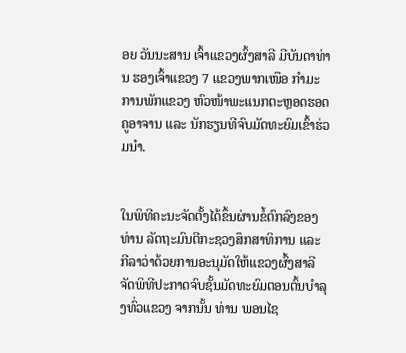ອຍ ວັນນະສານ ເຈົ້າແຂວງຜົ້ງສາລີ ມີບັນດາທ່ານ ຮອງເຈົ້າແຂວງ 7 ແຂວງພາກເໜືອ ກຳມະການພັກແຂວງ ຫົວໜ້າພະແນກຕະຫຼອດຮອດຄູອາຈານ ແລະ ນັກຮຽນທີຈົບມັດທະຍົມເຂົ້າຮ່ວມນຳ.


ໃນພິທີຄະນະຈັດຕັ້ງໄດ້ຂຶ້ນຜ່ານຂໍ້ຕົກລົງຂອງທ່ານ ລັດຖະມົນຕີກະຊວງສຶກສາທິການ ແລະ ກີລາວ່າດ້ວຍການອະນຸມັດໃຫ້ແຂວງຜົ້ງສາລີຈັດພິທີປະກາດຈົບຊັ້ນມັດທະຍົມຕອນຕົ້ນບຳລຸງທົ່ວແຂວງ ຈາກນັ້ນ ທ່ານ ພອນໄຊ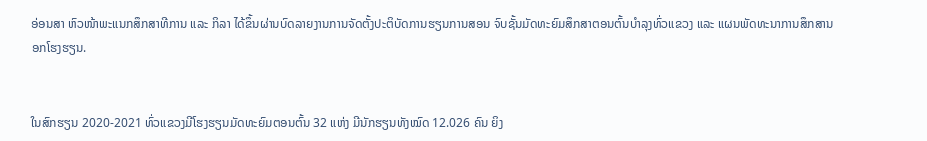ອ່ອນສາ ຫົວໜ້າພະແນກສຶກສາທີການ ແລະ ກິລາ ໄດ້ຂຶ້ນຜ່ານບົດລາຍງານການຈັດຕັ້ງປະຕິບັດການຮຽນການສອນ ຈົບຊັ້ນມັດທະຍົມສຶກສາຕອນຕົ້ນບຳລຸງທົ່ວແຂວງ ແລະ ແຜນພັດທະນາການສຶກສານອກໂຮງຮຽນ.


ໃນສົກຮຽນ 2020-2021 ທົ່ວແຂວງມີໂຮງຮຽນມັດທະຍົມຕອນຕົ້ນ 32 ແຫ່ງ ມີນັກຮຽນທັງໝົດ 12.026 ຄົນ ຍິງ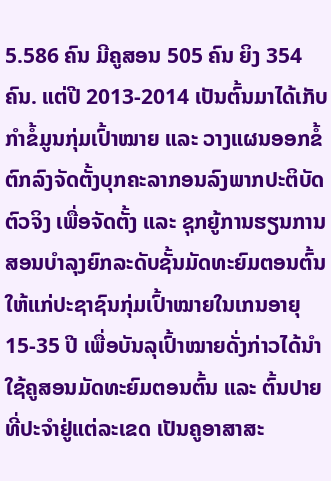5.586 ຄົນ ມີຄູສອນ 505 ຄົນ ຍິງ 354 ຄົນ. ແຕ່ປີ 2013-2014 ເປັນຕົ້ນມາໄດ້ເກັບກຳຂໍ້ມູນກຸ່ມເປົ້າໝາຍ ແລະ ວາງແຜນອອກຂໍ້ຕົກລົງຈັດຕັ້ງບຸກຄະລາກອນລົງພາກປະຕິບັດຕົວຈິງ ເພື່ອຈັດຕັ້ງ ແລະ ຊຸກຍູ້ການຮຽນການສອນບຳລຸງຍົກລະດັບຊັ້ນມັດທະຍົມຕອນຕົ້ນໃຫ້ແກ່ປະຊາຊົນກຸ່ມເປົ້າໝາຍໃນເກນອາຍຸ 15-35 ປີ ເພື່ອບັນລຸເປົ້າໝາຍດັ່ງກ່າວໄດ້ນຳໃຊ້ຄູສອນມັດທະຍົມຕອນຕົ້ນ ແລະ ຕົ້ນປາຍທີ່ປະຈຳຢູ່ແຕ່ລະເຂດ ເປັນຄູອາສາສະ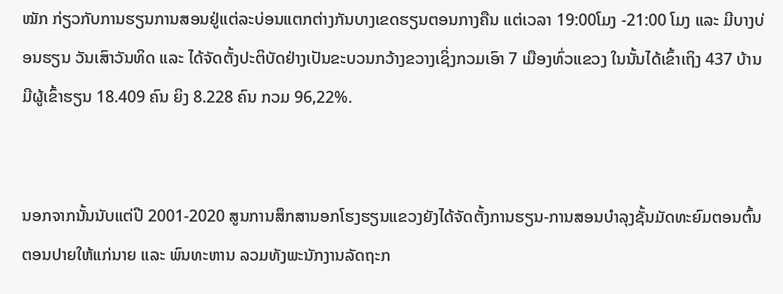ໝັກ ກ່ຽວກັບການຮຽນການສອນຢູ່ແຕ່ລະບ່ອນແຕກຕ່າງກັນບາງເຂດຮຽນຕອນກາງຄືນ ແຕ່ເວລາ 19:00ໂມງ -21:00 ໂມງ ແລະ ມີບາງບ່ອນຮຽນ ວັນເສົາວັນທິດ ແລະ ໄດ້ຈັດຕັ້ງປະຕິບັດຢ່າງເປັນຂະບວນກວ້າງຂວາງເຊິ່ງກວມເອົາ 7 ເມືອງທົ່ວແຂວງ ໃນນັ້ນໄດ້ເຂົ້າເຖິງ 437 ບ້ານ ມີຜູ້ເຂົ້າຮຽນ 18.409 ຄົນ ຍິງ 8.228 ຄົນ ກວມ 96,22%.


ນອກຈາກນັ້ນນັບແຕ່ປີ 2001-2020 ສູນການສຶກສານອກໂຮງຮຽນແຂວງຍັງໄດ້ຈັດຕັ້ງການຮຽນ-ການສອນບຳລຸງຊັ້ນມັດທະຍົມຕອນຕົ້ນຕອນປາຍໃຫ້ແກ່ນາຍ ແລະ ພົນທະຫານ ລວມທັງພະນັກງານລັດຖະກ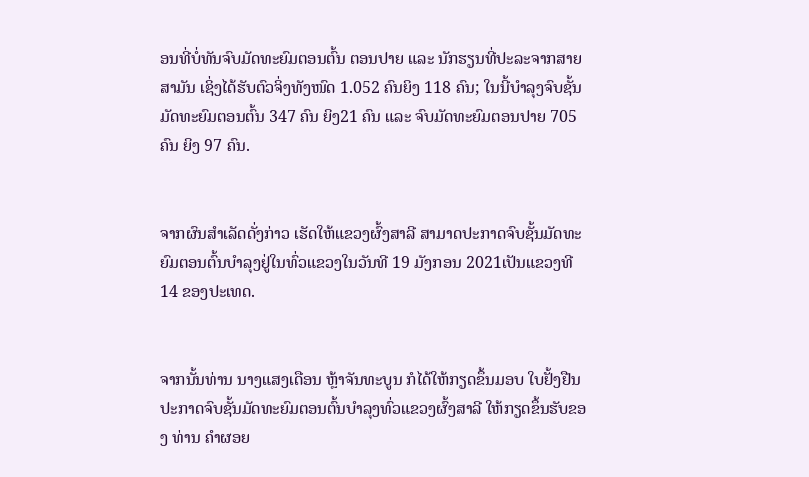ອນທີ່ບໍ່ທັນຈົບມັດທະຍົມຕອນຕົ້ນ ຕອນປາຍ ແລະ ນັກຮຽນທີ່ປະລະຈາກສາຍສາມັນ ເຊິ່ງໄດ້ຮັບຕົວຈິ່ງທັງໜົດ 1.052 ຄົນຍິງ 118 ຄົນ; ໃນນີ້ບຳລຸງຈົບຊັ້ນມັດທະຍົມຕອນຕົ້ນ 347 ຄົນ ຍິງ21 ຄົນ ແລະ ຈົບມັດທະຍົມຕອນປາຍ 705 ຄົນ ຍິງ 97 ຄົນ.


ຈາກຜົນສຳເລັດດັ່ງກ່າວ ເຮັດໃຫ້ແຂວງຜົ້ງສາລີ ສາມາດປະກາດຈົບຊັ້ນມັດທະຍົມຕອນຕົ້ນບຳລຸງຢູ່ໃນທົ່ວແຂວງໃນວັນທີ 19 ມັງກອນ 2021ເປັນແຂວງທີ 14 ຂອງປະເທດ.


ຈາກນັ້ນທ່ານ ນາງແສງເດືອນ ຫຼ້າຈັນທະບູນ ກໍໄດ້ໃຫ້ກຽດຂຶ້ນມອບ ໃບຢັ້ງຢືນ ປະກາດຈົບຊັ້ນມັດທະຍົມຕອນຕົ້ນບຳລຸງທົ່ວແຂວງຜົ້ງສາລີ ໃຫ້ກຽດຂຶ້ນຮັບຂອງ ທ່ານ ຄຳຜອຍ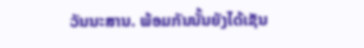ວັນນະສານ. ພ້ອມກັນນັ້ນຍັງໄດ້ເຊັນ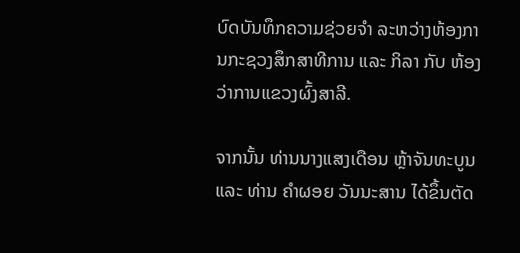ບົດບັນທຶກຄວາມຊ່ວຍຈຳ ລະຫວ່າງຫ້ອງການກະຊວງສຶກສາທີການ ແລະ ກິລາ ກັບ ຫ້ອງວ່າການແຂວງຜົ້ງສາລີ.

ຈາກນັ້ນ ທ່ານນາງແສງເດືອນ ຫຼ້າຈັນທະບູນ ແລະ ທ່ານ ຄຳຜອຍ ວັນນະສານ ໄດ້ຂຶ້ນຕັດ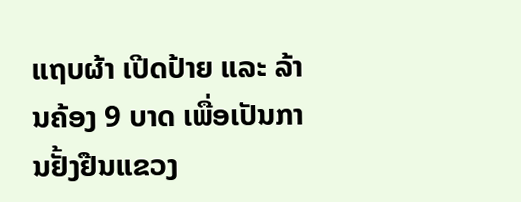ແຖບຜ້າ ເປີດປ້າຍ ແລະ ລ້ານຄ້ອງ 9 ບາດ ເພື່ອເປັນການຢັ້ງຢືນແຂວງ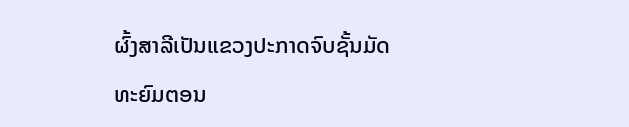ຜົ້ງສາລີເປັນແຂວງປະກາດຈົບຊັ້ນມັດທະຍົມຕອນ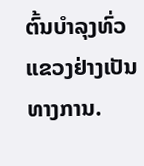ຕົ້ນບຳລຸງທົ່ວແຂວງຢ່າງເປັນທາງການ.